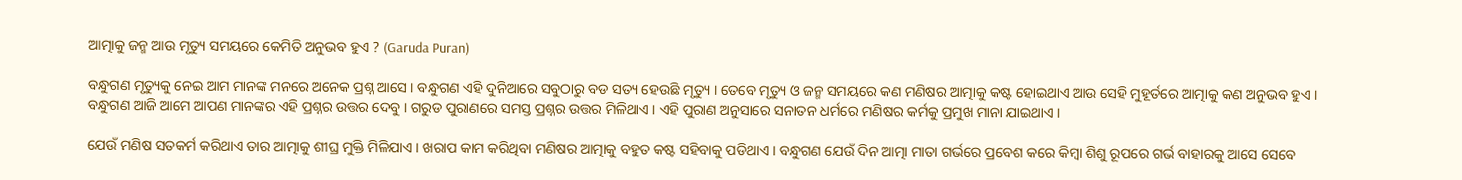ଆତ୍ମାକୁ ଜନ୍ମ ଆଉ ମୃତ୍ୟୁ ସମୟରେ କେମିତି ଅନୁଭବ ହୁଏ ? (Garuda Puran)

ବନ୍ଧୁଗଣ ମୃତ୍ୟୁକୁ ନେଇ ଆମ ମାନଙ୍କ ମନରେ ଅନେକ ପ୍ରଶ୍ନ ଆସେ । ବନ୍ଧୁଗଣ ଏହି ଦୁନିଆରେ ସବୁଠାରୁ ବଡ ସତ୍ୟ ହେଉଛି ମୃତ୍ୟୁ । ତେବେ ମୃତ୍ୟୁ ଓ ଜନ୍ମ ସମୟରେ କଣ ମଣିଷର ଆତ୍ମାକୁ କଷ୍ଟ ହୋଇଥାଏ ଆଉ ସେହି ମୁହୂର୍ତରେ ଆତ୍ମାକୁ କଣ ଅନୁଭବ ହୁଏ । ବନ୍ଧୁଗଣ ଆଜି ଆମେ ଆପଣ ମାନଙ୍କର ଏହି ପ୍ରଶ୍ନର ଉତ୍ତର ଦେବୁ । ଗରୁଡ ପୁରାଣରେ ସମସ୍ତ ପ୍ରଶ୍ନର ଉତ୍ତର ମିଳିଥାଏ । ଏହି ପୁରାଣ ଅନୁସାରେ ସନାତନ ଧର୍ମରେ ମଣିଷର କର୍ମକୁ ପ୍ରମୁଖ ମାନା ଯାଇଥାଏ ।

ଯେଉଁ ମଣିଷ ସତକର୍ମ କରିଥାଏ ତାର ଆତ୍ମାକୁ ଶୀଘ୍ର ମୁକ୍ତି ମିଳିଯାଏ । ଖରାପ କାମ କରିଥିବା ମଣିଷର ଆତ୍ମାକୁ ବହୁତ କଷ୍ଟ ସହିବାକୁ ପଡିଥାଏ । ବନ୍ଧୁଗଣ ଯେଉଁ ଦିନ ଆତ୍ମା ମାତା ଗର୍ଭରେ ପ୍ରବେଶ କରେ କିମ୍ବା ଶିଶୁ ରୂପରେ ଗର୍ଭ ବାହାରକୁ ଆସେ ସେବେ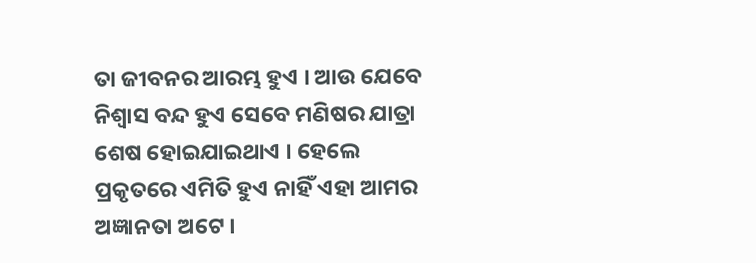ତା ଜୀବନର ଆରମ୍ଭ ହୁଏ । ଆଉ ଯେବେ ନିଶ୍ଵାସ ବନ୍ଦ ହୁଏ ସେବେ ମଣିଷର ଯାତ୍ରା ଶେଷ ହୋଇଯାଇଥାଏ । ହେଲେ ପ୍ରକୃତରେ ଏମିତି ହୁଏ ନାହିଁ ଏହା ଆମର ଅଜ୍ଞାନତା ଅଟେ ।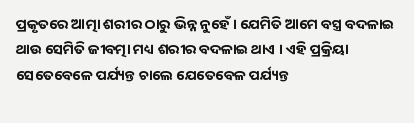ପ୍ରକୃତରେ ଆତ୍ମା ଶରୀର ଠାରୁ ଭିନ୍ନ ନୁହେଁ । ଯେମିତି ଆମେ ବସ୍ତ୍ର ବଦଳାଇ ଥାଉ ସେମିତି ଜୀବତ୍ମା ମଧ୍ୟ ଶରୀର ବଦଳାଇ ଥାଏ । ଏହି ପ୍ରକ୍ରିୟା ସେତେବେଳେ ପର୍ଯ୍ୟନ୍ତ ଚାଲେ ଯେତେବେଳ ପର୍ଯ୍ୟନ୍ତ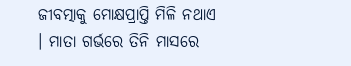ଜୀବତ୍ମାକୁ ମୋକ୍ଷପ୍ରାପ୍ତି ମିଳି ନଥାଏ । ମାତା ଗର୍ଭରେ ତିନି ମାସରେ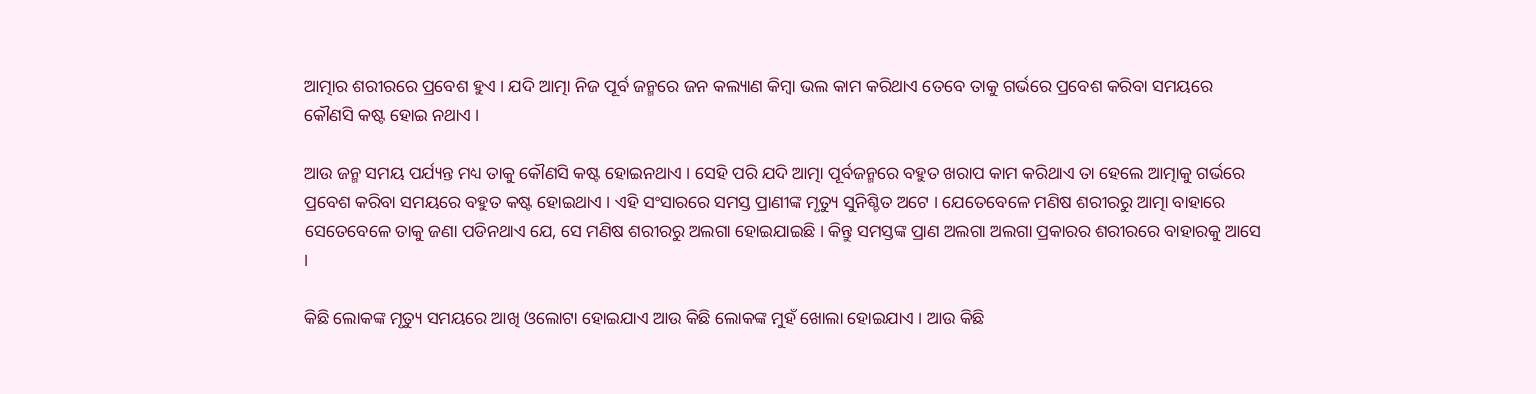ଆତ୍ମାର ଶରୀରରେ ପ୍ରବେଶ ହୁଏ । ଯଦି ଆତ୍ମା ନିଜ ପୂର୍ବ ଜନ୍ମରେ ଜନ କଲ୍ୟାଣ କିମ୍ବା ଭଲ କାମ କରିଥାଏ ତେବେ ତାକୁ ଗର୍ଭରେ ପ୍ରବେଶ କରିବା ସମୟରେ କୌଣସି କଷ୍ଟ ହୋଇ ନଥାଏ ।

ଆଉ ଜନ୍ମ ସମୟ ପର୍ଯ୍ୟନ୍ତ ମଧ୍ୟ ତାକୁ କୌଣସି କଷ୍ଟ ହୋଇନଥାଏ । ସେହି ପରି ଯଦି ଆତ୍ମା ପୂର୍ବଜନ୍ମରେ ବହୁତ ଖରାପ କାମ କରିଥାଏ ତା ହେଲେ ଆତ୍ମାକୁ ଗର୍ଭରେ ପ୍ରବେଶ କରିବା ସମୟରେ ବହୁତ କଷ୍ଟ ହୋଇଥାଏ । ଏହି ସଂସାରରେ ସମସ୍ତ ପ୍ରାଣୀଙ୍କ ମୃତ୍ୟୁ ସୁନିଶ୍ଚିତ ଅଟେ । ଯେତେବେଳେ ମଣିଷ ଶରୀରରୁ ଆତ୍ମା ବାହାରେ ସେତେବେଳେ ତାକୁ ଜଣା ପଡିନଥାଏ ଯେ, ସେ ମଣିଷ ଶରୀରରୁ ଅଲଗା ହୋଇଯାଇଛି । କିନ୍ତୁ ସମସ୍ତଙ୍କ ପ୍ରାଣ ଅଲଗା ଅଲଗା ପ୍ରକାରର ଶରୀରରେ ବାହାରକୁ ଆସେ ।

କିଛି ଲୋକଙ୍କ ମୃତ୍ୟୁ ସମୟରେ ଆଖି ଓଲୋଟା ହୋଇଯାଏ ଆଉ କିଛି ଲୋକଙ୍କ ମୁହଁ ଖୋଲା ହୋଇଯାଏ । ଆଉ କିଛି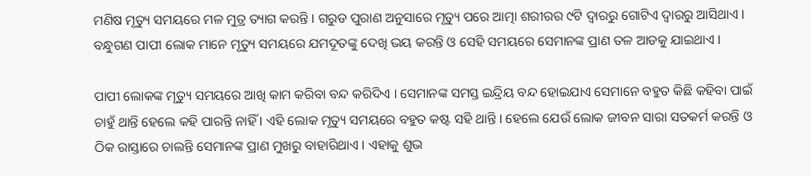ମଣିଷ ମୃତ୍ୟୁ ସମୟରେ ମଳ ମୁତ୍ର ତ୍ୟାଗ କରନ୍ତି । ଗରୁଡ ପୁରାଣ ଅନୁସାରେ ମୃତ୍ୟୁ ପରେ ଆତ୍ମା ଶରୀରର ୯ଟି ଦ୍ଵାରରୁ ଗୋଟିଏ ଦ୍ଵାରରୁ ଆସିଥାଏ । ବନ୍ଧୁଗଣ ପାପୀ ଲୋକ ମାନେ ମୃତ୍ୟୁ ସମୟରେ ଯମଦୂତଙ୍କୁ ଦେଖି ଭୟ କରନ୍ତି ଓ ସେହି ସମୟରେ ସେମାନଙ୍କ ପ୍ରାଣ ତଳ ଆଡକୁ ଯାଇଥାଏ ।

ପାପୀ ଲୋକଙ୍କ ମୃତ୍ୟୁ ସମୟରେ ଆଖି କାମ କରିବା ବନ୍ଦ କରିଦିଏ । ସେମାନଙ୍କ ସମସ୍ତ ଇନ୍ଦ୍ରିୟ ବନ୍ଦ ହୋଇଯାଏ ସେମାନେ ବହୁତ କିଛି କହିବା ପାଇଁ ଚାହୁଁ ଥାନ୍ତି ହେଲେ କହି ପାରନ୍ତି ନାହିଁ । ଏହି ଲୋକ ମୃତ୍ୟୁ ସମୟରେ ବହୁତ କଷ୍ଟ ସହି ଥାନ୍ତି । ହେଲେ ଯେଉଁ ଲୋକ ଜୀବନ ସାରା ସତକର୍ମ କରନ୍ତି ଓ ଠିକ ରାସ୍ତାରେ ଚାଲନ୍ତି ସେମାନଙ୍କ ପ୍ରାଣ ମୁଖରୁ ବାହାରିଥାଏ । ଏହାକୁ ଶୁଭ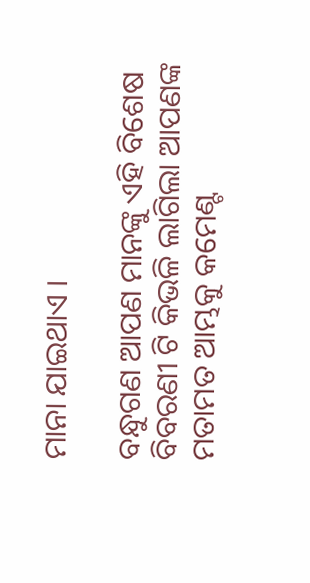ମାନା ଯାଇଥାଏ ।

ବନ୍ଧୁଗଣ ଆପଣ ମାନଙ୍କୁ ଏହି ବିଶେଷ ବିବରଣୀ ଟି କିଭଳି ଲାଗିଲା ଆପଣଙ୍କ ମତାମତ ଆମ୍ଭକୁ କମେଣ୍ଟ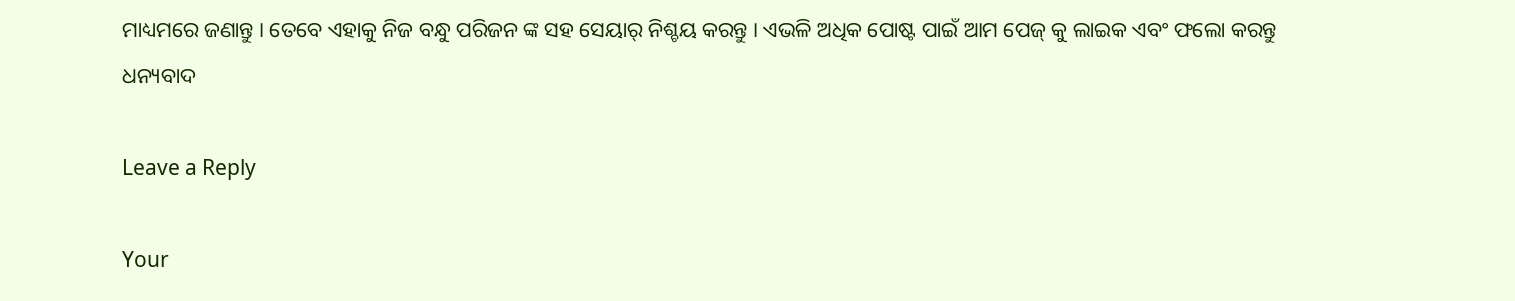ମାଧ୍ୟମରେ ଜଣାନ୍ତୁ । ତେବେ ଏହାକୁ ନିଜ ବନ୍ଧୁ ପରିଜନ ଙ୍କ ସହ ସେୟାର୍ ନିଶ୍ଚୟ କରନ୍ତୁ । ଏଭଳି ଅଧିକ ପୋଷ୍ଟ ପାଇଁ ଆମ ପେଜ୍ କୁ ଲାଇକ ଏବଂ ଫଲୋ କରନ୍ତୁ ଧନ୍ୟବାଦ

Leave a Reply

Your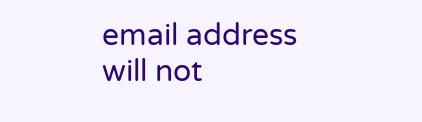email address will not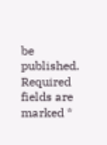be published. Required fields are marked *